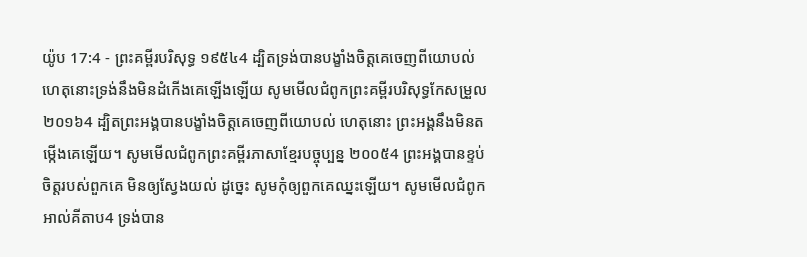យ៉ូប 17:4 - ព្រះគម្ពីរបរិសុទ្ធ ១៩៥៤4 ដ្បិតទ្រង់បានបង្ខាំងចិត្តគេចេញពីយោបល់ ហេតុនោះទ្រង់នឹងមិនដំកើងគេឡើងឡើយ សូមមើលជំពូកព្រះគម្ពីរបរិសុទ្ធកែសម្រួល ២០១៦4 ដ្បិតព្រះអង្គបានបង្ខាំងចិត្តគេចេញពីយោបល់ ហេតុនោះ ព្រះអង្គនឹងមិនតម្កើងគេឡើយ។ សូមមើលជំពូកព្រះគម្ពីរភាសាខ្មែរបច្ចុប្បន្ន ២០០៥4 ព្រះអង្គបានខ្ទប់ចិត្តរបស់ពួកគេ មិនឲ្យស្វែងយល់ ដូច្នេះ សូមកុំឲ្យពួកគេឈ្នះឡើយ។ សូមមើលជំពូកអាល់គីតាប4 ទ្រង់បាន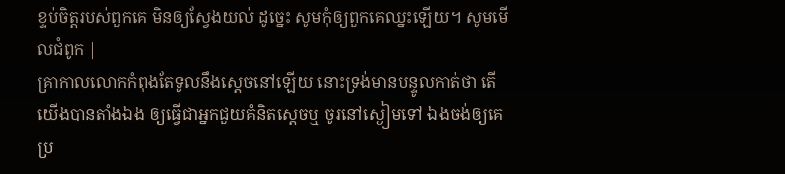ខ្ទប់ចិត្តរបស់ពួកគេ មិនឲ្យស្វែងយល់ ដូច្នេះ សូមកុំឲ្យពួកគេឈ្នះឡើយ។ សូមមើលជំពូក |
គ្រាកាលលោកកំពុងតែទូលនឹងស្តេចនៅឡើយ នោះទ្រង់មានបន្ទូលកាត់ថា តើយើងបានតាំងឯង ឲ្យធ្វើជាអ្នកជួយគំនិតស្តេចឬ ចូរនៅស្ងៀមទៅ ឯងចង់ឲ្យគេប្រ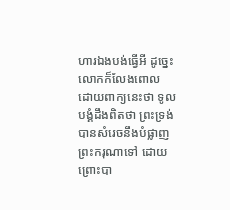ហារឯងបង់ធ្វើអី ដូច្នេះ លោកក៏លែងពោល ដោយពាក្យនេះថា ទូលបង្គំដឹងពិតថា ព្រះទ្រង់បានសំរេចនឹងបំផ្លាញព្រះករុណាទៅ ដោយព្រោះបា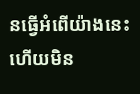នធ្វើអំពើយ៉ាងនេះ ហើយមិន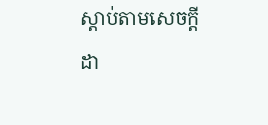ស្តាប់តាមសេចក្ដីដា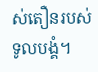ស់តឿនរបស់ទូលបង្គំ។